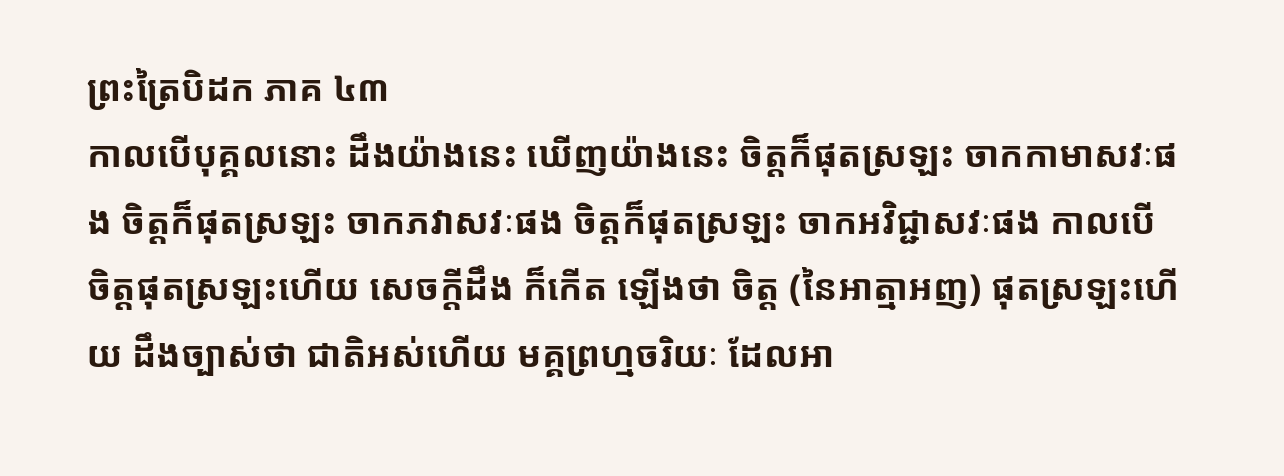ព្រះត្រៃបិដក ភាគ ៤៣
កាលបើបុគ្គលនោះ ដឹងយ៉ាងនេះ ឃើញយ៉ាងនេះ ចិត្តក៏ផុតស្រឡះ ចាកកាមាសវៈផង ចិត្តក៏ផុតស្រឡះ ចាកភវាសវៈផង ចិត្តក៏ផុតស្រឡះ ចាកអវិជ្ជាសវៈផង កាលបើចិត្តផុតស្រឡះហើយ សេចក្ដីដឹង ក៏កើត ឡើងថា ចិត្ត (នៃអាត្មាអញ) ផុតស្រឡះហើយ ដឹងច្បាស់ថា ជាតិអស់ហើយ មគ្គព្រហ្មចរិយៈ ដែលអា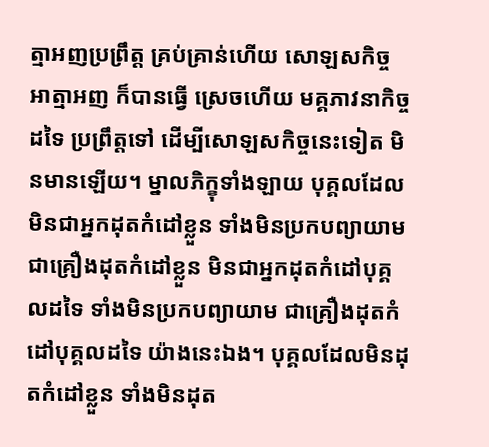ត្មាអញប្រព្រឹត្ត គ្រប់គ្រាន់ហើយ សោឡសកិច្ច អាត្មាអញ ក៏បានធ្វើ ស្រេចហើយ មគ្គភាវនាកិច្ចដទៃ ប្រព្រឹត្តទៅ ដើម្បីសោឡសកិច្ចនេះទៀត មិនមានឡើយ។ ម្នាលភិក្ខុទាំងឡាយ បុគ្គលដែលមិនជាអ្នកដុតកំដៅខ្លួន ទាំងមិនប្រកបព្យាយាម ជាគ្រឿងដុតកំដៅខ្លួន មិនជាអ្នកដុតកំដៅបុគ្គលដទៃ ទាំងមិនប្រកបព្យាយាម ជាគ្រឿងដុតកំដៅបុគ្គលដទៃ យ៉ាងនេះឯង។ បុគ្គលដែលមិនដុតកំដៅខ្លួន ទាំងមិនដុត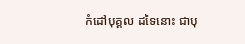កំដៅបុគ្គល ដទៃនោះ ជាបុ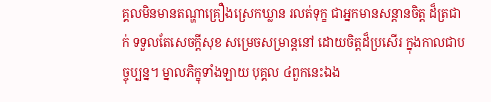គ្គលមិនមានតណ្ហាគ្រឿងស្រេកឃ្លាន រលត់ទុក្ខ ជាអ្នកមានសន្ដានចិត្ត ដ៏ត្រជាក់ ទទួលតែសេចក្ដីសុខ សម្រេចសម្រាន្តនៅ ដោយចិត្តដ៏ប្រសើរ ក្នុងកាលជាបច្ចុប្បន្ន។ ម្នាលភិក្ខុទាំងឡាយ បុគ្គល ៤ពួកនេះឯង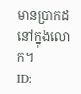មានបា្រកដនៅក្នុងលោក។
ID: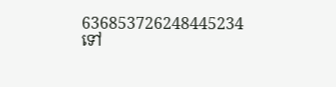636853726248445234
ទៅ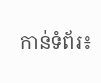កាន់ទំព័រ៖